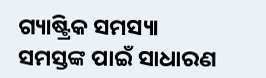ଗ୍ୟାଷ୍ଟ୍ରିକ ସମସ୍ୟା ସମସ୍ତଙ୍କ ପାଇଁ ସାଧାରଣ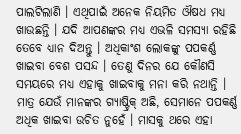ପାଲଟିଲାଣି । ଏଥିପାଇଁ ଅନେକ ନିୟମିତ ଔଷଧ ମଧ୍ୟ ଖାଉଛନ୍ତି । ଯଦି ଆପଣଙ୍କର ମଧ୍ୟ ଏଭଳି ସମସ୍ୟା ରହିଛି ତେବେ ଧ୍ୟାନ ଦିଅନ୍ତୁ । ଅଧିକାଂଶ ଲୋକଙ୍କୁ ପପକର୍ଣ୍ଣ ଖାଇବା ବେଶ ପସନ୍ଦ । ତେଣୁ ଦିନର ଯେ କୌଣସି ସମୟରେ ମଧ୍ୟ ଏହାକୁ ଖାଇବାକୁ ମନା କରି ନଥାନ୍ତି । ମାତ୍ର ଯେଉଁ ମାନଙ୍କର ଗ୍ୟାଷ୍ଟ୍ରିକ୍ ଅଛି, ସେମାନେ ପପକର୍ଣ୍ଣ ଅଧିକ ଖାଇବା ଉଚିତ ନୁହେଁ । ମାସକୁ ଥରେ ଏହା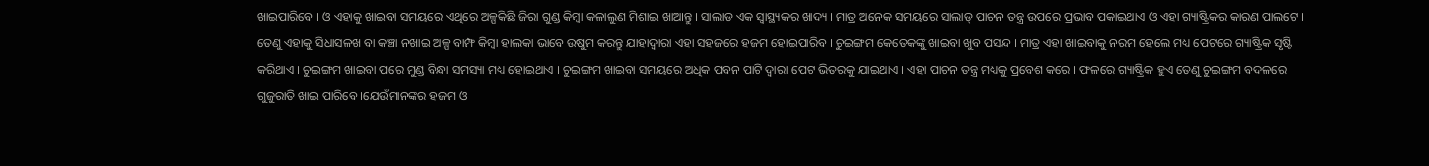ଖାଇପାରିବେ । ଓ ଏହାକୁ ଖାଇବା ସମୟରେ ଏଥିରେ ଅଳ୍ପକିଛି ଜିରା ଗୁଣ୍ଡ କିମ୍ବା କଳାଲୁଣ ମିଶାଇ ଖାଆନ୍ତୁ । ସାଲାଡ ଏକ ସ୍ୱାସ୍ଥ୍ୟକର ଖାଦ୍ୟ । ମାତ୍ର ଅନେକ ସମୟରେ ସାଲାଡ୍ ପାଚନ ତନ୍ତ୍ର ଉପରେ ପ୍ରଭାବ ପକାଇଥାଏ ଓ ଏହା ଗ୍ୟାଷ୍ଟ୍ରିକର କାରଣ ପାଲଟେ । ତେଣୁ ଏହାକୁ ସିଧାସଳଖ ବା କଞ୍ଚା ନଖାଇ ଅଳ୍ପ ବାମ୍ଫ କିମ୍ବା ହାଲକା ଭାବେ ଉଷୁମ କରନ୍ତୁ ଯାହାଦ୍ୱାରା ଏହା ସହଜରେ ହଜମ ହୋଇପାରିବ । ଚୁଇଙ୍ଗମ କେତେକଙ୍କୁ ଖାଇବା ଖୁବ ପସନ୍ଦ । ମାତ୍ର ଏହା ଖାଇବାକୁ ନରମ ହେଲେ ମଧ୍ୟ ପେଟରେ ଗ୍ୟାଷ୍ଟ୍ରିକ ସୃଷ୍ଟି କରିଥାଏ । ଚୁଇଙ୍ଗମ ଖାଇବା ପରେ ମୁଣ୍ଡ ବିନ୍ଧା ସମସ୍ୟା ମଧ୍ୟ ହୋଇଥାଏ । ଚୁଇଙ୍ଗମ ଖାଇବା ସମୟରେ ଅଧିକ ପବନ ପାଟି ଦ୍ୱାରା ପେଟ ଭିତରକୁ ଯାଇଥାଏ । ଏହା ପାଚନ ତନ୍ତ୍ର ମଧ୍ୟକୁ ପ୍ରବେଶ କରେ । ଫଳରେ ଗ୍ୟାଷ୍ଟ୍ରିକ ହୁଏ ତେଣୁ ଚୁଇଙ୍ଗମ ବଦଳରେ ଗୁଜୁରାତି ଖାଇ ପାରିବେ ।ଯେଉଁମାନଙ୍କର ହଜମ ଓ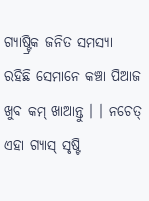ଗ୍ୟାଷ୍ଟ୍ରିକ ଜନିତ ସମସ୍ୟା ରହିଛି ସେମାନେ କଞ୍ଚା ପିଆଜ ଖୁବ କମ୍ ଖାଆନ୍ତୁ । । ନଚେତ୍ ଏହା ଗ୍ୟାସ୍ ସୃଷ୍ଟି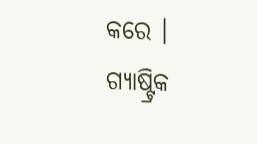କରେ । ଗ୍ୟାଷ୍ଟ୍ରିକ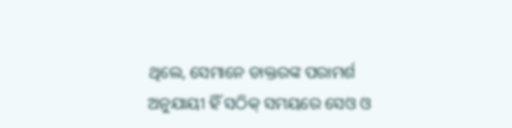ଥିଲେ, ସେମାନେ ଡାକ୍ତରଙ୍କ ପରାମର୍ଶ ଅନୁଯାୟୀ ହିଁ ସଠିକ୍ ସମୟରେ ସେଓ ଓ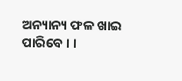ଅନ୍ୟାନ୍ୟ ଫଳ ଖାଇ ପାରିବେ । ।